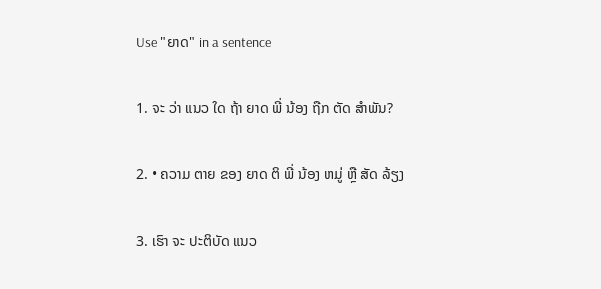Use "ຍາດ" in a sentence

1. ຈະ ວ່າ ແນວ ໃດ ຖ້າ ຍາດ ພີ່ ນ້ອງ ຖືກ ຕັດ ສໍາພັນ?

2. • ຄວາມ ຕາຍ ຂອງ ຍາດ ຕິ ພີ່ ນ້ອງ ຫມູ່ ຫຼື ສັດ ລ້ຽງ

3. ເຮົາ ຈະ ປະຕິບັດ ແນວ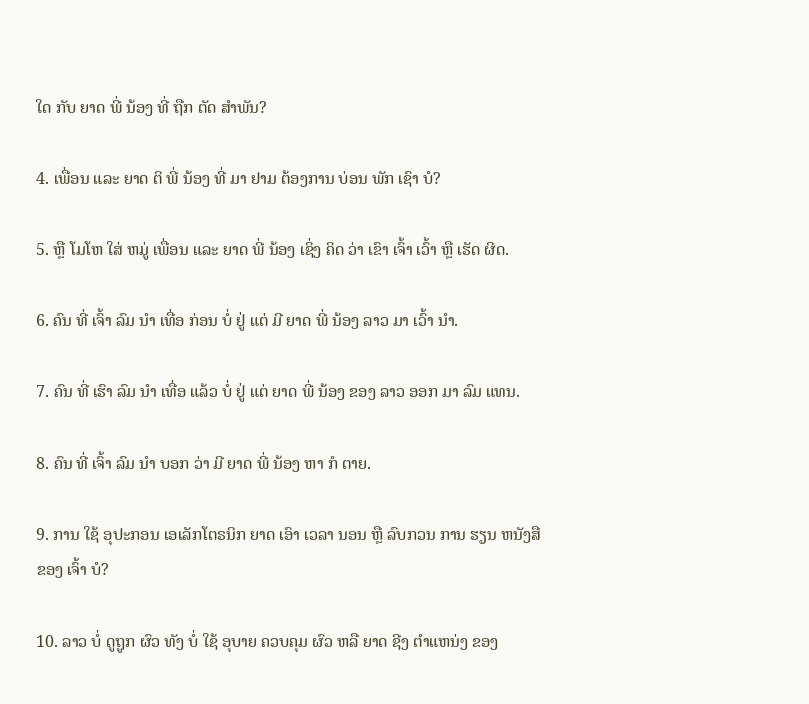ໃດ ກັບ ຍາດ ພີ່ ນ້ອງ ທີ່ ຖືກ ຕັດ ສໍາພັນ?

4. ເພື່ອນ ແລະ ຍາດ ຕິ ພີ່ ນ້ອງ ທີ່ ມາ ຢາມ ຕ້ອງການ ບ່ອນ ພັກ ເຊົາ ບໍ?

5. ຫຼື ໂມໂຫ ໃສ່ ຫມູ່ ເພື່ອນ ແລະ ຍາດ ພີ່ ນ້ອງ ເຊິ່ງ ຄິດ ວ່າ ເຂົາ ເຈົ້າ ເວົ້າ ຫຼື ເຮັດ ຜິດ.

6. ຄົນ ທີ່ ເຈົ້າ ລົມ ນໍາ ເທື່ອ ກ່ອນ ບໍ່ ຢູ່ ແຕ່ ມີ ຍາດ ພີ່ ນ້ອງ ລາວ ມາ ເວົ້າ ນໍາ.

7. ຄົນ ທີ່ ເຮົາ ລົມ ນໍາ ເທື່ອ ແລ້ວ ບໍ່ ຢູ່ ແຕ່ ຍາດ ພີ່ ນ້ອງ ຂອງ ລາວ ອອກ ມາ ລົມ ແທນ.

8. ຄົນ ທີ່ ເຈົ້າ ລົມ ນໍາ ບອກ ວ່າ ມີ ຍາດ ພີ່ ນ້ອງ ຫາ ກໍ ຕາຍ.

9. ການ ໃຊ້ ອຸປະກອນ ເອເລັກໂຕຣນິກ ຍາດ ເອົາ ເວລາ ນອນ ຫຼື ລົບກວນ ການ ຮຽນ ຫນັງສື ຂອງ ເຈົ້າ ບໍ?

10. ລາວ ບໍ່ ດູຖູກ ຜົວ ທັງ ບໍ່ ໃຊ້ ອຸບາຍ ຄວບຄຸມ ຜົວ ຫລື ຍາດ ຊີງ ຕໍາແຫນ່ງ ຂອງ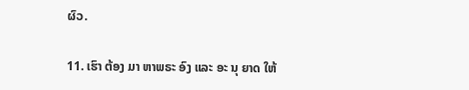ຜົວ.

11. ເຮົາ ຕ້ອງ ມາ ຫາພຣະ ອົງ ແລະ ອະ ນຸ ຍາດ ໃຫ້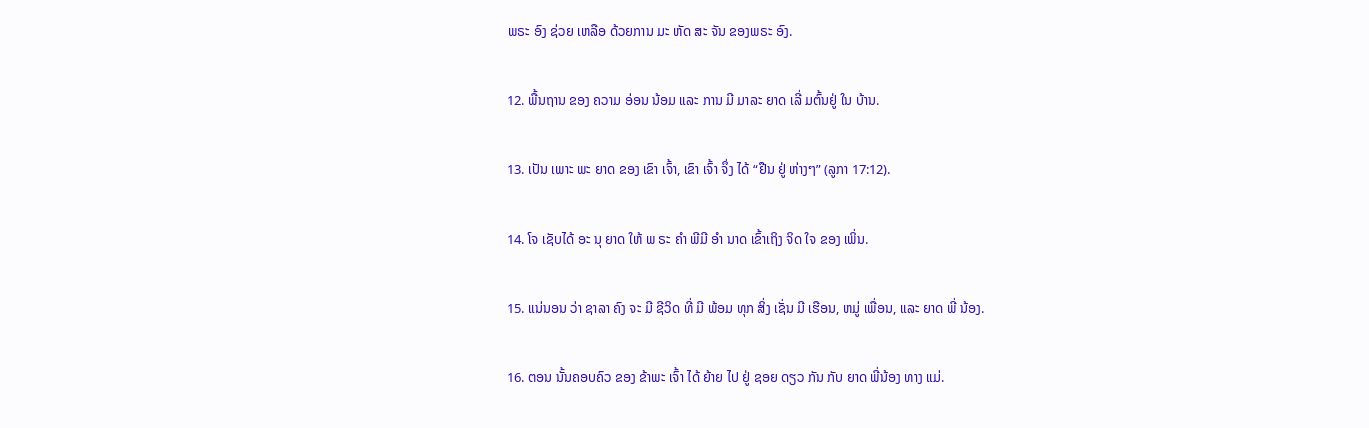ພຣະ ອົງ ຊ່ວຍ ເຫລືອ ດ້ວຍການ ມະ ຫັດ ສະ ຈັນ ຂອງພຣະ ອົງ.

12. ພື້ນຖານ ຂອງ ຄວາມ ອ່ອນ ນ້ອມ ແລະ ການ ມີ ມາລະ ຍາດ ເລີ່ ມຕົ້ນຢູ່ ໃນ ບ້ານ.

13. ເປັນ ເພາະ ພະ ຍາດ ຂອງ ເຂົາ ເຈົ້າ, ເຂົາ ເຈົ້າ ຈຶ່ງ ໄດ້ “ຢືນ ຢູ່ ຫ່າງໆ” (ລູກາ 17:12).

14. ໂຈ ເຊັບໄດ້ ອະ ນຸ ຍາດ ໃຫ້ ພ ຣະ ຄໍາ ພີມີ ອໍາ ນາດ ເຂົ້າເຖິງ ຈິດ ໃຈ ຂອງ ເພິ່ນ.

15. ແນ່ນອນ ວ່າ ຊາລາ ຄົງ ຈະ ມີ ຊີວິດ ທີ່ ມີ ພ້ອມ ທຸກ ສິ່ງ ເຊັ່ນ ມີ ເຮືອນ, ຫມູ່ ເພື່ອນ, ແລະ ຍາດ ພີ່ ນ້ອງ.

16. ຕອນ ນັ້ນຄອບຄົວ ຂອງ ຂ້າພະ ເຈົ້າ ໄດ້ ຍ້າຍ ໄປ ຢູ່ ຊອຍ ດຽວ ກັນ ກັບ ຍາດ ພີ່ນ້ອງ ທາງ ແມ່.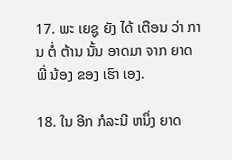17. ພະ ເຍຊູ ຍັງ ໄດ້ ເຕືອນ ວ່າ ການ ຕໍ່ ຕ້ານ ນັ້ນ ອາດມາ ຈາກ ຍາດ ພີ່ ນ້ອງ ຂອງ ເຮົາ ເອງ.

18. ໃນ ອີກ ກໍລະນີ ຫນຶ່ງ ຍາດ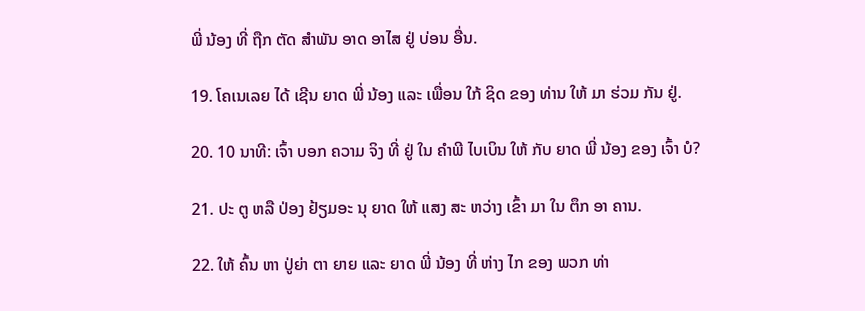ພີ່ ນ້ອງ ທີ່ ຖືກ ຕັດ ສໍາພັນ ອາດ ອາໄສ ຢູ່ ບ່ອນ ອື່ນ.

19. ໂຄເນເລຍ ໄດ້ ເຊີນ ຍາດ ພີ່ ນ້ອງ ແລະ ເພື່ອນ ໃກ້ ຊິດ ຂອງ ທ່ານ ໃຫ້ ມາ ຮ່ວມ ກັນ ຢູ່.

20. 10 ນາທີ: ເຈົ້າ ບອກ ຄວາມ ຈິງ ທີ່ ຢູ່ ໃນ ຄໍາພີ ໄບເບິນ ໃຫ້ ກັບ ຍາດ ພີ່ ນ້ອງ ຂອງ ເຈົ້າ ບໍ?

21. ປະ ຕູ ຫລື ປ່ອງ ຢ້ຽມອະ ນຸ ຍາດ ໃຫ້ ແສງ ສະ ຫວ່າງ ເຂົ້າ ມາ ໃນ ຕຶກ ອາ ຄານ.

22. ໃຫ້ ຄົ້ນ ຫາ ປູ່ຍ່າ ຕາ ຍາຍ ແລະ ຍາດ ພີ່ ນ້ອງ ທີ່ ຫ່າງ ໄກ ຂອງ ພວກ ທ່າ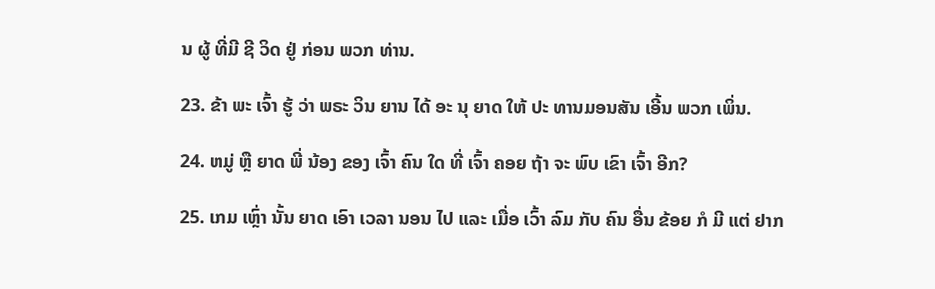ນ ຜູ້ ທີ່ມີ ຊີ ວິດ ຢູ່ ກ່ອນ ພວກ ທ່ານ.

23. ຂ້າ ພະ ເຈົ້າ ຮູ້ ວ່າ ພຣະ ວິນ ຍານ ໄດ້ ອະ ນຸ ຍາດ ໃຫ້ ປະ ທານມອນສັນ ເອີ້ນ ພວກ ເພິ່ນ.

24. ຫມູ່ ຫຼື ຍາດ ພີ່ ນ້ອງ ຂອງ ເຈົ້າ ຄົນ ໃດ ທີ່ ເຈົ້າ ຄອຍ ຖ້າ ຈະ ພົບ ເຂົາ ເຈົ້າ ອີກ?

25. ເກມ ເຫຼົ່າ ນັ້ນ ຍາດ ເອົາ ເວລາ ນອນ ໄປ ແລະ ເມື່ອ ເວົ້າ ລົມ ກັບ ຄົນ ອື່ນ ຂ້ອຍ ກໍ ມີ ແຕ່ ຢາກ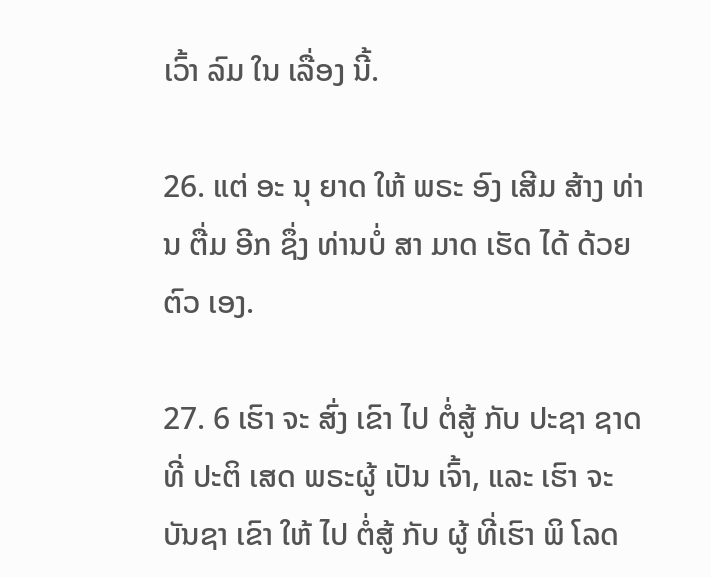ເວົ້າ ລົມ ໃນ ເລື່ອງ ນີ້.

26. ແຕ່ ອະ ນຸ ຍາດ ໃຫ້ ພຣະ ອົງ ເສີມ ສ້າງ ທ່ານ ຕື່ມ ອີກ ຊຶ່ງ ທ່ານບໍ່ ສາ ມາດ ເຮັດ ໄດ້ ດ້ວຍ ຕົວ ເອງ.

27. 6 ເຮົາ ຈະ ສົ່ງ ເຂົາ ໄປ ຕໍ່ສູ້ ກັບ ປະຊາ ຊາດ ທີ່ ປະຕິ ເສດ ພຣະຜູ້ ເປັນ ເຈົ້າ, ແລະ ເຮົາ ຈະ ບັນຊາ ເຂົາ ໃຫ້ ໄປ ຕໍ່ສູ້ ກັບ ຜູ້ ທີ່ເຮົາ ພິ ໂລດ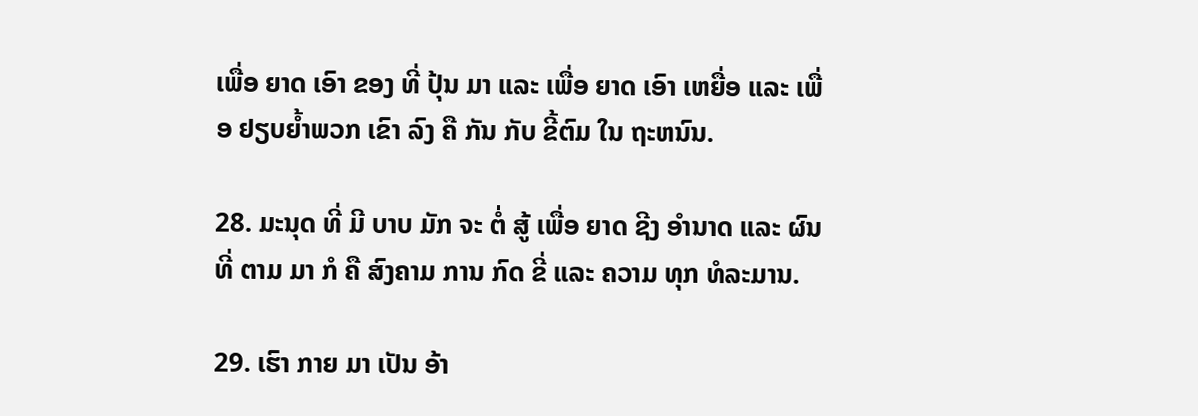ເພື່ອ ຍາດ ເອົາ ຂອງ ທີ່ ປຸ້ນ ມາ ແລະ ເພື່ອ ຍາດ ເອົາ ເຫຍື່ອ ແລະ ເພື່ອ ຢຽບຍ້ຳພວກ ເຂົາ ລົງ ຄື ກັນ ກັບ ຂີ້ຕົມ ໃນ ຖະຫນົນ.

28. ມະນຸດ ທີ່ ມີ ບາບ ມັກ ຈະ ຕໍ່ ສູ້ ເພື່ອ ຍາດ ຊີງ ອໍານາດ ແລະ ຜົນ ທີ່ ຕາມ ມາ ກໍ ຄື ສົງຄາມ ການ ກົດ ຂີ່ ແລະ ຄວາມ ທຸກ ທໍລະມານ.

29. ເຮົາ ກາຍ ມາ ເປັນ ອ້າ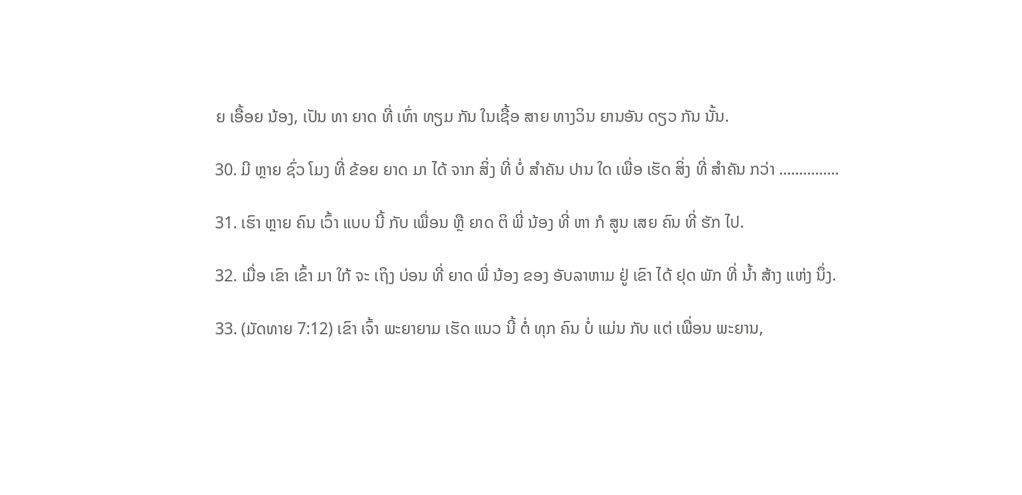ຍ ເອື້ອຍ ນ້ອງ, ເປັນ ທາ ຍາດ ທີ່ ເທົ່າ ທຽມ ກັນ ໃນເຊື້ອ ສາຍ ທາງວິນ ຍານອັນ ດຽວ ກັນ ນັ້ນ.

30. ມີ ຫຼາຍ ຊົ່ວ ໂມງ ທີ່ ຂ້ອຍ ຍາດ ມາ ໄດ້ ຈາກ ສິ່ງ ທີ່ ບໍ່ ສໍາຄັນ ປານ ໃດ ເພື່ອ ເຮັດ ສິ່ງ ທີ່ ສໍາຄັນ ກວ່າ ...............

31. ເຮົາ ຫຼາຍ ຄົນ ເວົ້າ ແບບ ນີ້ ກັບ ເພື່ອນ ຫຼື ຍາດ ຕິ ພີ່ ນ້ອງ ທີ່ ຫາ ກໍ ສູນ ເສຍ ຄົນ ທີ່ ຮັກ ໄປ.

32. ເມື່ອ ເຂົາ ເຂົ້າ ມາ ໃກ້ ຈະ ເຖິງ ບ່ອນ ທີ່ ຍາດ ພີ່ ນ້ອງ ຂອງ ອັບລາຫາມ ຢູ່ ເຂົາ ໄດ້ ຢຸດ ພັກ ທີ່ ນໍ້າ ສ້າງ ແຫ່ງ ນຶ່ງ.

33. (ມັດທາຍ 7:12) ເຂົາ ເຈົ້າ ພະຍາຍາມ ເຮັດ ແນວ ນີ້ ຕໍ່ ທຸກ ຄົນ ບໍ່ ແມ່ນ ກັບ ແຕ່ ເພື່ອນ ພະຍານ,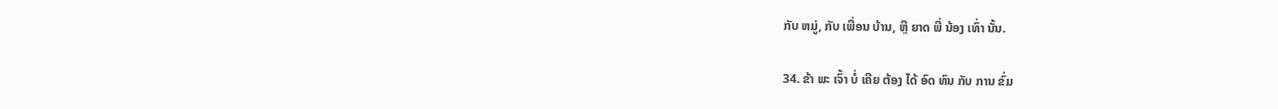ກັບ ຫມູ່, ກັບ ເພື່ອນ ບ້ານ, ຫຼື ຍາດ ພີ່ ນ້ອງ ເທົ່າ ນັ້ນ.

34. ຂ້າ ພະ ເຈົ້າ ບໍ່ ເຄີຍ ຕ້ອງ ໄດ້ ອົດ ທົນ ກັບ ການ ຂົ່ມ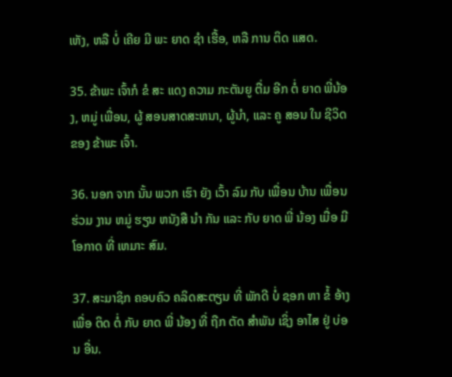ເຫັງ, ຫລື ບໍ່ ເຄີຍ ມີ ພະ ຍາດ ຊໍາ ເຮື້ອ, ຫລື ການ ຕິດ ແສດ.

35. ຂ້າພະ ເຈົ້າກໍ ຂໍ ສະ ແດງ ຄວາມ ກະຕັນຍູ ຕື່ມ ອີກ ຕໍ່ ຍາດ ພີ່ນ້ອງ, ຫມູ່ ເພື່ອນ, ຜູ້ ສອນສາດສະຫນາ, ຜູ້ນໍາ, ແລະ ຄູ ສອນ ໃນ ຊີວິດ ຂອງ ຂ້າພະ ເຈົ້າ.

36. ນອກ ຈາກ ນັ້ນ ພວກ ເຮົາ ຍັງ ເວົ້າ ລົມ ກັບ ເພື່ອນ ບ້ານ ເພື່ອນ ຮ່ວມ ງານ ຫມູ່ ຮຽນ ຫນັງສື ນໍາ ກັນ ແລະ ກັບ ຍາດ ພີ່ ນ້ອງ ເມື່ອ ມີ ໂອກາດ ທີ່ ເຫມາະ ສົມ.

37. ສະມາຊິກ ຄອບຄົວ ຄລິດສະຕຽນ ທີ່ ພັກດີ ບໍ່ ຊອກ ຫາ ຂໍ້ ອ້າງ ເພື່ອ ຕິດ ຕໍ່ ກັບ ຍາດ ພີ່ ນ້ອງ ທີ່ ຖືກ ຕັດ ສໍາພັນ ເຊິ່ງ ອາໄສ ຢູ່ ບ່ອນ ອື່ນ.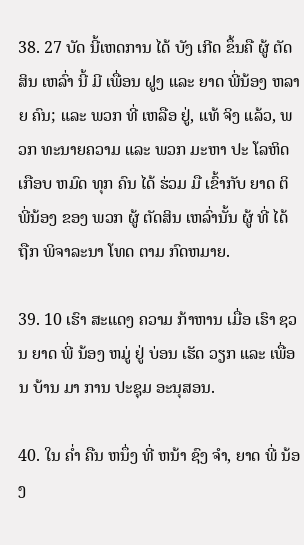38. 27 ບັດ ນີ້ເຫດການ ໄດ້ ບັງ ເກີດ ຂຶ້ນຄື ຜູ້ ຕັດສິນ ເຫລົ່າ ນີ້ ມີ ເພື່ອນ ຝູງ ແລະ ຍາດ ພີ່ນ້ອງ ຫລາຍ ຄົນ; ແລະ ພວກ ທີ່ ເຫລືອ ຢູ່, ແທ້ ຈິງ ແລ້ວ, ພວກ ທະນາຍຄວາມ ແລະ ພວກ ມະຫາ ປະ ໂລຫິດ ເກືອບ ຫມົດ ທຸກ ຄົນ ໄດ້ ຮ່ວມ ມື ເຂົ້າກັບ ຍາດ ຕິ ພີ່ນ້ອງ ຂອງ ພວກ ຜູ້ ຕັດສິນ ເຫລົ່ານັ້ນ ຜູ້ ທີ່ ໄດ້ ຖືກ ພິຈາລະນາ ໂທດ ຕາມ ກົດຫມາຍ.

39. 10 ເຮົາ ສະແດງ ຄວາມ ກ້າຫານ ເມື່ອ ເຮົາ ຊວນ ຍາດ ພີ່ ນ້ອງ ຫມູ່ ຢູ່ ບ່ອນ ເຮັດ ວຽກ ແລະ ເພື່ອນ ບ້ານ ມາ ການ ປະຊຸມ ອະນຸສອນ.

40. ໃນ ຄ່ຳ ຄືນ ຫນຶ່ງ ທີ່ ຫນ້າ ຊົງ ຈໍາ, ຍາດ ພີ່ ນ້ອງ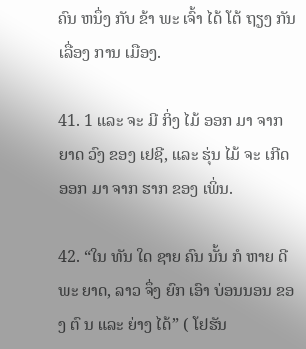ຄົນ ຫນຶ່ງ ກັບ ຂ້າ ພະ ເຈົ້າ ໄດ້ ໂຕ້ ຖຽງ ກັນ ເລື່ອງ ການ ເມືອງ.

41. 1 ແລະ ຈະ ມີ ກິ່ງ ໄມ້ ອອກ ມາ ຈາກ ຍາດ ວົງ ຂອງ ເຢຊີ, ແລະ ຮຸ່ນ ໄມ້ ຈະ ເກີດ ອອກ ມາ ຈາກ ຮາກ ຂອງ ເພິ່ນ.

42. “ໃນ ທັນ ໃດ ຊາຍ ຄົນ ນັ້ນ ກໍ ຫາຍ ດີ ພະ ຍາດ, ລາວ ຈຶ່ງ ຍົກ ເອົາ ບ່ອນນອນ ຂອງ ຕົ ນ ແລະ ຍ່າງ ໄດ້” ( ໂຢຮັນ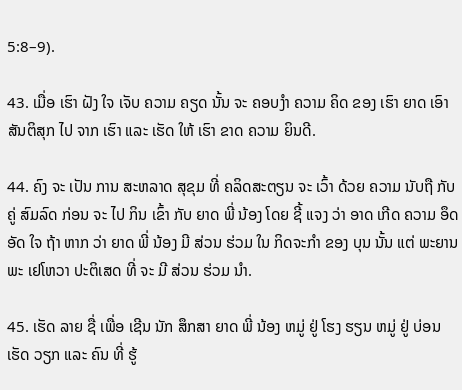5:8–9).

43. ເມື່ອ ເຮົາ ຝັງ ໃຈ ເຈັບ ຄວາມ ຄຽດ ນັ້ນ ຈະ ຄອບງໍາ ຄວາມ ຄິດ ຂອງ ເຮົາ ຍາດ ເອົາ ສັນຕິສຸກ ໄປ ຈາກ ເຮົາ ແລະ ເຮັດ ໃຫ້ ເຮົາ ຂາດ ຄວາມ ຍິນດີ.

44. ຄົງ ຈະ ເປັນ ການ ສະຫລາດ ສຸຂຸມ ທີ່ ຄລິດສະຕຽນ ຈະ ເວົ້າ ດ້ວຍ ຄວາມ ນັບຖື ກັບ ຄູ່ ສົມລົດ ກ່ອນ ຈະ ໄປ ກິນ ເຂົ້າ ກັບ ຍາດ ພີ່ ນ້ອງ ໂດຍ ຊີ້ ແຈງ ວ່າ ອາດ ເກີດ ຄວາມ ອຶດ ອັດ ໃຈ ຖ້າ ຫາກ ວ່າ ຍາດ ພີ່ ນ້ອງ ມີ ສ່ວນ ຮ່ວມ ໃນ ກິດຈະກໍາ ຂອງ ບຸນ ນັ້ນ ແຕ່ ພະຍານ ພະ ເຢໂຫວາ ປະຕິເສດ ທີ່ ຈະ ມີ ສ່ວນ ຮ່ວມ ນໍາ.

45. ເຮັດ ລາຍ ຊື່ ເພື່ອ ເຊີນ ນັກ ສຶກສາ ຍາດ ພີ່ ນ້ອງ ຫມູ່ ຢູ່ ໂຮງ ຮຽນ ຫມູ່ ຢູ່ ບ່ອນ ເຮັດ ວຽກ ແລະ ຄົນ ທີ່ ຮູ້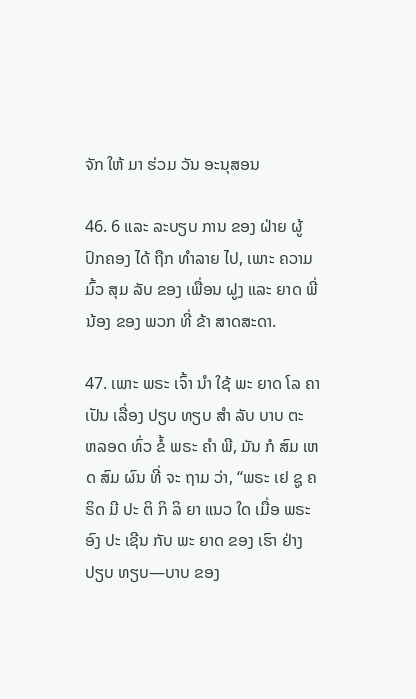ຈັກ ໃຫ້ ມາ ຮ່ວມ ວັນ ອະນຸສອນ

46. 6 ແລະ ລະບຽບ ການ ຂອງ ຝ່າຍ ຜູ້ ປົກຄອງ ໄດ້ ຖືກ ທໍາລາຍ ໄປ, ເພາະ ຄວາມ ມົ້ວ ສຸມ ລັບ ຂອງ ເພື່ອນ ຝູງ ແລະ ຍາດ ພີ່ນ້ອງ ຂອງ ພວກ ທີ່ ຂ້າ ສາດສະດາ.

47. ເພາະ ພຣະ ເຈົ້າ ນໍາ ໃຊ້ ພະ ຍາດ ໂລ ຄາ ເປັນ ເລື່ອງ ປຽບ ທຽບ ສໍາ ລັບ ບາບ ຕະ ຫລອດ ທົ່ວ ຂໍ້ ພຣະ ຄໍາ ພີ, ມັນ ກໍ ສົມ ເຫດ ສົມ ຜົນ ທີ່ ຈະ ຖາມ ວ່າ, “ພຣະ ເຢ ຊູ ຄຣິດ ມີ ປະ ຕິ ກິ ລິ ຍາ ແນວ ໃດ ເມື່ອ ພຣະ ອົງ ປະ ເຊີນ ກັບ ພະ ຍາດ ຂອງ ເຮົາ ຢ່າງ ປຽບ ທຽບ—ບາບ ຂອງ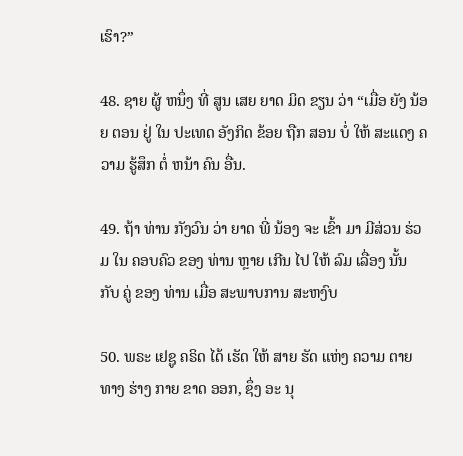ເຮົາ?”

48. ຊາຍ ຜູ້ ຫນຶ່ງ ທີ່ ສູນ ເສຍ ຍາດ ມິດ ຂຽນ ວ່າ “ເມື່ອ ຍັງ ນ້ອຍ ຕອນ ຢູ່ ໃນ ປະເທດ ອັງກິດ ຂ້ອຍ ຖືກ ສອນ ບໍ່ ໃຫ້ ສະແດງ ຄວາມ ຮູ້ສຶກ ຕໍ່ ຫນ້າ ຄົນ ອື່ນ.

49. ຖ້າ ທ່ານ ກັງວົນ ວ່າ ຍາດ ພີ່ ນ້ອງ ຈະ ເຂົ້າ ມາ ມີສ່ວນ ຮ່ວມ ໃນ ຄອບຄົວ ຂອງ ທ່ານ ຫຼາຍ ເກີນ ໄປ ໃຫ້ ລົມ ເລື່ອງ ນັ້ນ ກັບ ຄູ່ ຂອງ ທ່ານ ເມື່ອ ສະພາບການ ສະຫງົບ

50. ພຣະ ເຢຊູ ຄຣິດ ໄດ້ ເຮັດ ໃຫ້ ສາຍ ຮັດ ແຫ່ງ ຄວາມ ຕາຍ ທາງ ຮ່າງ ກາຍ ຂາດ ອອກ, ຊຶ່ງ ອະ ນຸ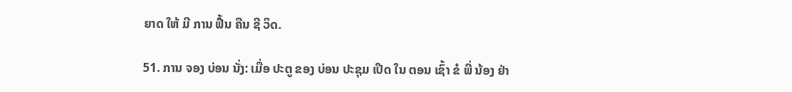ຍາດ ໃຫ້ ມີ ການ ຟື້ນ ຄືນ ຊີ ວິດ.

51. ການ ຈອງ ບ່ອນ ນັ່ງ: ເມື່ອ ປະຕູ ຂອງ ບ່ອນ ປະຊຸມ ເປີດ ໃນ ຕອນ ເຊົ້າ ຂໍ ພີ່ ນ້ອງ ຢ່າ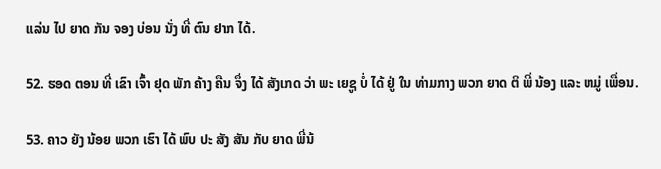ແລ່ນ ໄປ ຍາດ ກັນ ຈອງ ບ່ອນ ນັ່ງ ທີ່ ຕົນ ຢາກ ໄດ້.

52. ຮອດ ຕອນ ທີ່ ເຂົາ ເຈົ້າ ຢຸດ ພັກ ຄ້າງ ຄືນ ຈຶ່ງ ໄດ້ ສັງເກດ ວ່າ ພະ ເຍຊູ ບໍ່ ໄດ້ ຢູ່ ໃນ ທ່າມກາງ ພວກ ຍາດ ຕິ ພີ່ ນ້ອງ ແລະ ຫມູ່ ເພື່ອນ.

53. ຄາວ ຍັງ ນ້ອຍ ພວກ ເຮົາ ໄດ້ ພົບ ປະ ສັງ ສັນ ກັບ ຍາດ ພີ່ນ້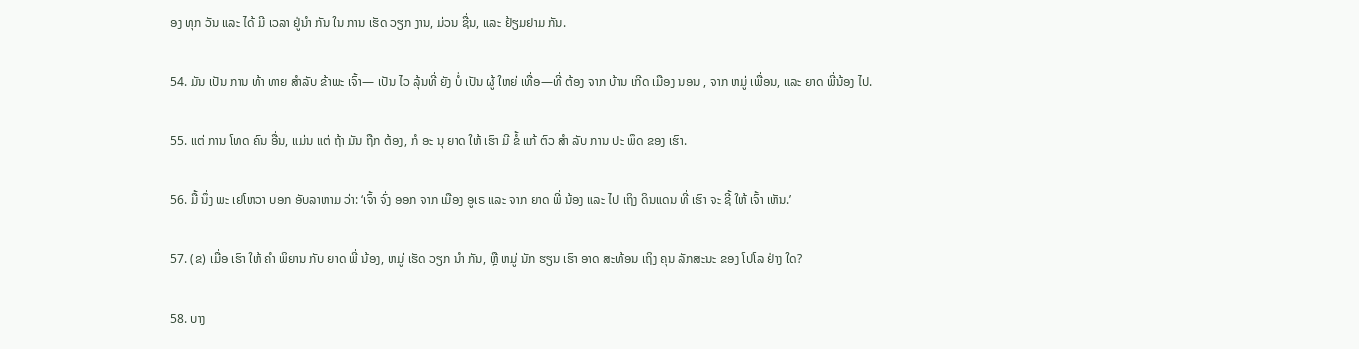ອງ ທຸກ ວັນ ແລະ ໄດ້ ມີ ເວລາ ຢູ່ນໍາ ກັນ ໃນ ການ ເຮັດ ວຽກ ງານ, ມ່ວນ ຊື່ນ, ແລະ ຢ້ຽມຢາມ ກັນ.

54. ມັນ ເປັນ ການ ທ້າ ທາຍ ສໍາລັບ ຂ້າພະ ເຈົ້າ— ເປັນ ໄວ ລຸ້ນທີ່ ຍັງ ບໍ່ ເປັນ ຜູ້ ໃຫຍ່ ເທື່ອ—ທີ່ ຕ້ອງ ຈາກ ບ້ານ ເກີດ ເມືອງ ນອນ , ຈາກ ຫມູ່ ເພື່ອນ, ແລະ ຍາດ ພີ່ນ້ອງ ໄປ.

55. ແຕ່ ການ ໂທດ ຄົນ ອື່ນ, ແມ່ນ ແຕ່ ຖ້າ ມັນ ຖືກ ຕ້ອງ, ກໍ ອະ ນຸ ຍາດ ໃຫ້ ເຮົາ ມີ ຂໍ້ ແກ້ ຕົວ ສໍາ ລັບ ການ ປະ ພຶດ ຂອງ ເຮົາ.

56. ມື້ ນຶ່ງ ພະ ເຢໂຫວາ ບອກ ອັບລາຫາມ ວ່າ: ‘ເຈົ້າ ຈົ່ງ ອອກ ຈາກ ເມືອງ ອູເຣ ແລະ ຈາກ ຍາດ ພີ່ ນ້ອງ ແລະ ໄປ ເຖິງ ດິນແດນ ທີ່ ເຮົາ ຈະ ຊີ້ ໃຫ້ ເຈົ້າ ເຫັນ.’

57. (ຂ) ເມື່ອ ເຮົາ ໃຫ້ ຄໍາ ພິຍານ ກັບ ຍາດ ພີ່ ນ້ອງ, ຫມູ່ ເຮັດ ວຽກ ນໍາ ກັນ, ຫຼື ຫມູ່ ນັກ ຮຽນ ເຮົາ ອາດ ສະທ້ອນ ເຖິງ ຄຸນ ລັກສະນະ ຂອງ ໂປໂລ ຢ່າງ ໃດ?

58. ບາງ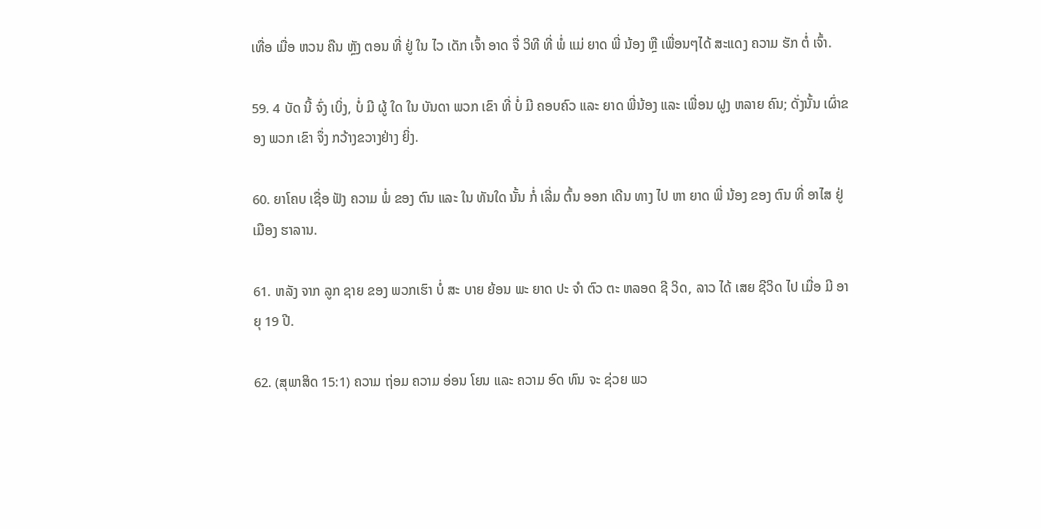ເທື່ອ ເມື່ອ ຫວນ ຄືນ ຫຼັງ ຕອນ ທີ່ ຢູ່ ໃນ ໄວ ເດັກ ເຈົ້າ ອາດ ຈື່ ວິທີ ທີ່ ພໍ່ ແມ່ ຍາດ ພີ່ ນ້ອງ ຫຼື ເພື່ອນໆໄດ້ ສະແດງ ຄວາມ ຮັກ ຕໍ່ ເຈົ້າ.

59. 4 ບັດ ນີ້ ຈົ່ງ ເບິ່ງ, ບໍ່ ມີ ຜູ້ ໃດ ໃນ ບັນດາ ພວກ ເຂົາ ທີ່ ບໍ່ ມີ ຄອບຄົວ ແລະ ຍາດ ພີ່ນ້ອງ ແລະ ເພື່ອນ ຝູງ ຫລາຍ ຄົນ; ດັ່ງນັ້ນ ເຜົ່າຂອງ ພວກ ເຂົາ ຈຶ່ງ ກວ້າງຂວາງຢ່າງ ຍິ່ງ.

60. ຍາໂຄບ ເຊື່ອ ຟັງ ຄວາມ ພໍ່ ຂອງ ຕົນ ແລະ ໃນ ທັນໃດ ນັ້ນ ກໍ່ ເລີ່ມ ຕົ້ນ ອອກ ເດີນ ທາງ ໄປ ຫາ ຍາດ ພີ່ ນ້ອງ ຂອງ ຕົນ ທີ່ ອາໄສ ຢູ່ ເມືອງ ຮາລານ.

61. ຫລັງ ຈາກ ລູກ ຊາຍ ຂອງ ພວກເຮົາ ບໍ່ ສະ ບາຍ ຍ້ອນ ພະ ຍາດ ປະ ຈໍາ ຕົວ ຕະ ຫລອດ ຊີ ວິດ, ລາວ ໄດ້ ເສຍ ຊີວິດ ໄປ ເມື່ອ ມີ ອາ ຍຸ 19 ປີ.

62. (ສຸພາສິດ 15:1) ຄວາມ ຖ່ອມ ຄວາມ ອ່ອນ ໂຍນ ແລະ ຄວາມ ອົດ ທົນ ຈະ ຊ່ວຍ ພວ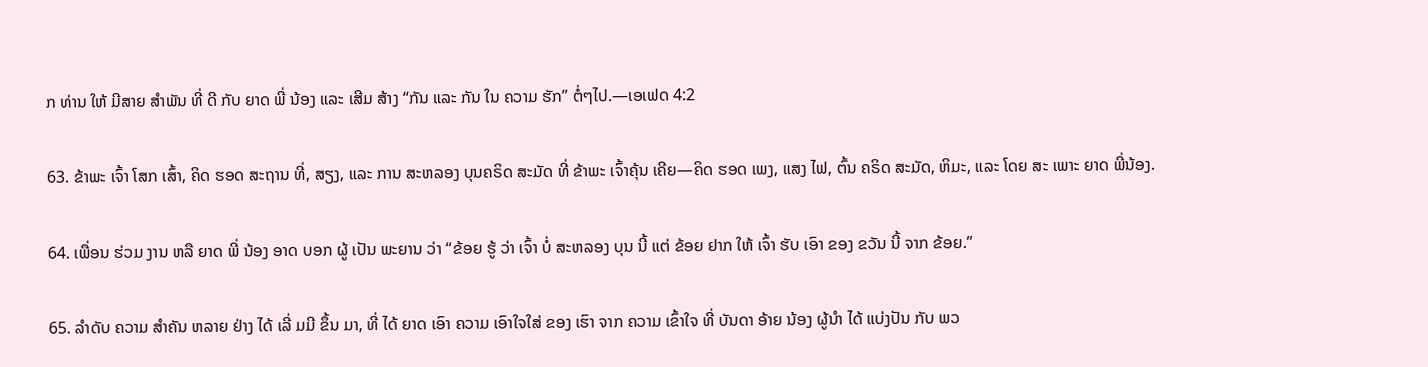ກ ທ່ານ ໃຫ້ ມີສາຍ ສໍາພັນ ທີ່ ດີ ກັບ ຍາດ ພີ່ ນ້ອງ ແລະ ເສີມ ສ້າງ “ກັນ ແລະ ກັນ ໃນ ຄວາມ ຮັກ” ຕໍ່ໆໄປ.—ເອເຟດ 4:2

63. ຂ້າພະ ເຈົ້າ ໂສກ ເສົ້າ, ຄິດ ຮອດ ສະຖານ ທີ່, ສຽງ, ແລະ ການ ສະຫລອງ ບຸນຄຣິດ ສະມັດ ທີ່ ຂ້າພະ ເຈົ້າຄຸ້ນ ເຄີຍ—ຄິດ ຮອດ ເພງ, ແສງ ໄຟ, ຕົ້ນ ຄຣິດ ສະມັດ, ຫິມະ, ແລະ ໂດຍ ສະ ເພາະ ຍາດ ພີ່ນ້ອງ.

64. ເພື່ອນ ຮ່ວມ ງານ ຫລື ຍາດ ພີ່ ນ້ອງ ອາດ ບອກ ຜູ້ ເປັນ ພະຍານ ວ່າ “ຂ້ອຍ ຮູ້ ວ່າ ເຈົ້າ ບໍ່ ສະຫລອງ ບຸນ ນີ້ ແຕ່ ຂ້ອຍ ຢາກ ໃຫ້ ເຈົ້າ ຮັບ ເອົາ ຂອງ ຂວັນ ນີ້ ຈາກ ຂ້ອຍ.”

65. ລໍາດັບ ຄວາມ ສໍາຄັນ ຫລາຍ ຢ່າງ ໄດ້ ເລີ່ ມມີ ຂຶ້ນ ມາ, ທີ່ ໄດ້ ຍາດ ເອົາ ຄວາມ ເອົາໃຈໃສ່ ຂອງ ເຮົາ ຈາກ ຄວາມ ເຂົ້າໃຈ ທີ່ ບັນດາ ອ້າຍ ນ້ອງ ຜູ້ນໍາ ໄດ້ ແບ່ງປັນ ກັບ ພວ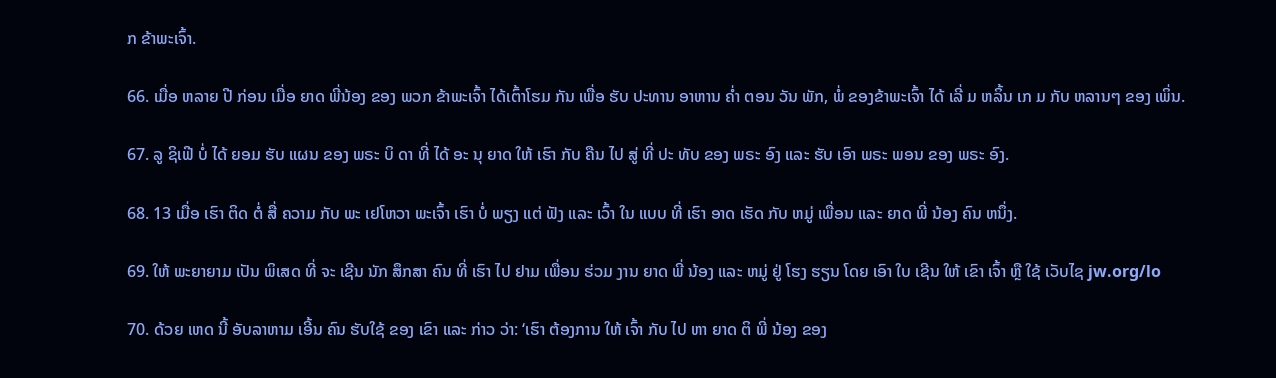ກ ຂ້າພະເຈົ້າ.

66. ເມື່ອ ຫລາຍ ປີ ກ່ອນ ເມື່ອ ຍາດ ພີ່ນ້ອງ ຂອງ ພວກ ຂ້າພະເຈົ້າ ໄດ້ເຕົ້າໂຮມ ກັນ ເພື່ອ ຮັບ ປະທານ ອາຫານ ຄ່ຳ ຕອນ ວັນ ພັກ, ພໍ່ ຂອງຂ້າພະເຈົ້າ ໄດ້ ເລີ່ ມ ຫລິ້ນ ເກ ມ ກັບ ຫລານໆ ຂອງ ເພິ່ນ.

67. ລູ ຊິເຟີ ບໍ່ ໄດ້ ຍອມ ຮັບ ແຜນ ຂອງ ພຣະ ບິ ດາ ທີ່ ໄດ້ ອະ ນຸ ຍາດ ໃຫ້ ເຮົາ ກັບ ຄືນ ໄປ ສູ່ ທີ່ ປະ ທັບ ຂອງ ພຣະ ອົງ ແລະ ຮັບ ເອົາ ພຣະ ພອນ ຂອງ ພຣະ ອົງ.

68. 13 ເມື່ອ ເຮົາ ຕິດ ຕໍ່ ສື່ ຄວາມ ກັບ ພະ ເຢໂຫວາ ພະເຈົ້າ ເຮົາ ບໍ່ ພຽງ ແຕ່ ຟັງ ແລະ ເວົ້າ ໃນ ແບບ ທີ່ ເຮົາ ອາດ ເຮັດ ກັບ ຫມູ່ ເພື່ອນ ແລະ ຍາດ ພີ່ ນ້ອງ ຄົນ ຫນຶ່ງ.

69. ໃຫ້ ພະຍາຍາມ ເປັນ ພິເສດ ທີ່ ຈະ ເຊີນ ນັກ ສຶກສາ ຄົນ ທີ່ ເຮົາ ໄປ ຢາມ ເພື່ອນ ຮ່ວມ ງານ ຍາດ ພີ່ ນ້ອງ ແລະ ຫມູ່ ຢູ່ ໂຮງ ຮຽນ ໂດຍ ເອົາ ໃບ ເຊີນ ໃຫ້ ເຂົາ ເຈົ້າ ຫຼື ໃຊ້ ເວັບໄຊ jw.org/lo

70. ດ້ວຍ ເຫດ ນີ້ ອັບລາຫາມ ເອີ້ນ ຄົນ ຮັບໃຊ້ ຂອງ ເຂົາ ແລະ ກ່າວ ວ່າ: ‘ເຮົາ ຕ້ອງການ ໃຫ້ ເຈົ້າ ກັບ ໄປ ຫາ ຍາດ ຕິ ພີ່ ນ້ອງ ຂອງ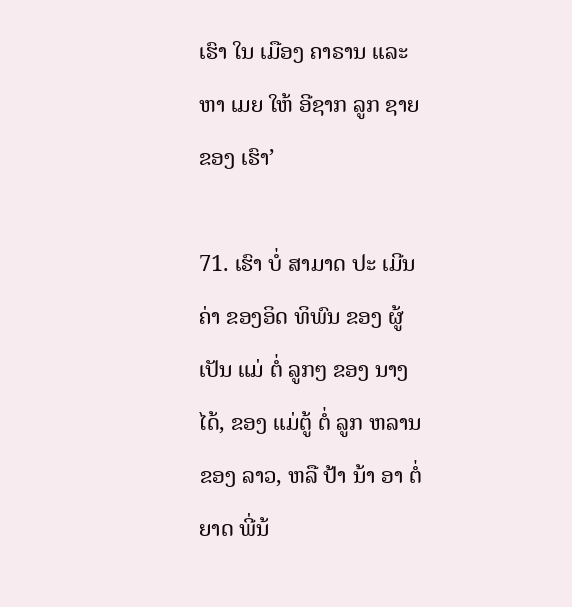ເຮົາ ໃນ ເມືອງ ຄາຣານ ແລະ ຫາ ເມຍ ໃຫ້ ອີຊາກ ລູກ ຊາຍ ຂອງ ເຮົາ’

71. ເຮົາ ບໍ່ ສາມາດ ປະ ເມີນ ຄ່າ ຂອງອິດ ທິພົນ ຂອງ ຜູ້ ເປັນ ແມ່ ຕໍ່ ລູກໆ ຂອງ ນາງ ໄດ້, ຂອງ ແມ່ຕູ້ ຕໍ່ ລູກ ຫລານ ຂອງ ລາວ, ຫລື ປ້າ ນ້າ ອາ ຕໍ່ ຍາດ ພີ່ນ້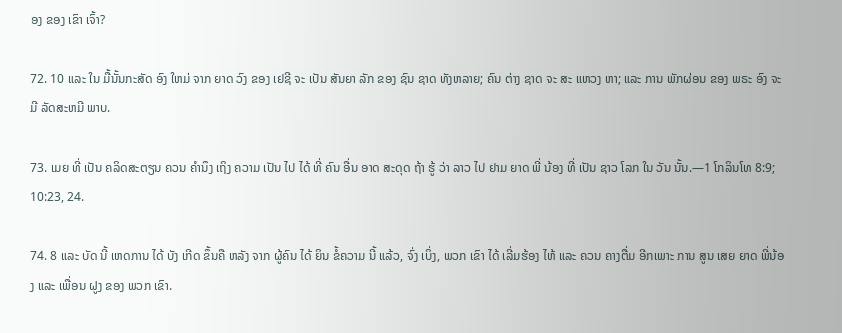ອງ ຂອງ ເຂົາ ເຈົ້າ?

72. 10 ແລະ ໃນ ມື້ນັ້ນກະສັດ ອົງ ໃຫມ່ ຈາກ ຍາດ ວົງ ຂອງ ເຢຊີ ຈະ ເປັນ ສັນຍາ ລັກ ຂອງ ຊົນ ຊາດ ທັງຫລາຍ; ຄົນ ຕ່າງ ຊາດ ຈະ ສະ ແຫວງ ຫາ; ແລະ ການ ພັກຜ່ອນ ຂອງ ພຣະ ອົງ ຈະ ມີ ລັດສະຫມີ ພາບ.

73. ເມຍ ທີ່ ເປັນ ຄລິດສະຕຽນ ຄວນ ຄໍານຶງ ເຖິງ ຄວາມ ເປັນ ໄປ ໄດ້ ທີ່ ຄົນ ອື່ນ ອາດ ສະດຸດ ຖ້າ ຮູ້ ວ່າ ລາວ ໄປ ຢາມ ຍາດ ພີ່ ນ້ອງ ທີ່ ເປັນ ຊາວ ໂລກ ໃນ ວັນ ນັ້ນ.—1 ໂກລິນໂທ 8:9; 10:23, 24.

74. 8 ແລະ ບັດ ນີ້ ເຫດການ ໄດ້ ບັງ ເກີດ ຂຶ້ນຄື ຫລັງ ຈາກ ຜູ້ຄົນ ໄດ້ ຍິນ ຂໍ້ຄວາມ ນີ້ ແລ້ວ, ຈົ່ງ ເບິ່ງ, ພວກ ເຂົາ ໄດ້ ເລີ່ມຮ້ອງ ໄຫ້ ແລະ ຄວນ ຄາງຕື່ມ ອີກເພາະ ການ ສູນ ເສຍ ຍາດ ພີ່ນ້ອງ ແລະ ເພື່ອນ ຝູງ ຂອງ ພວກ ເຂົາ.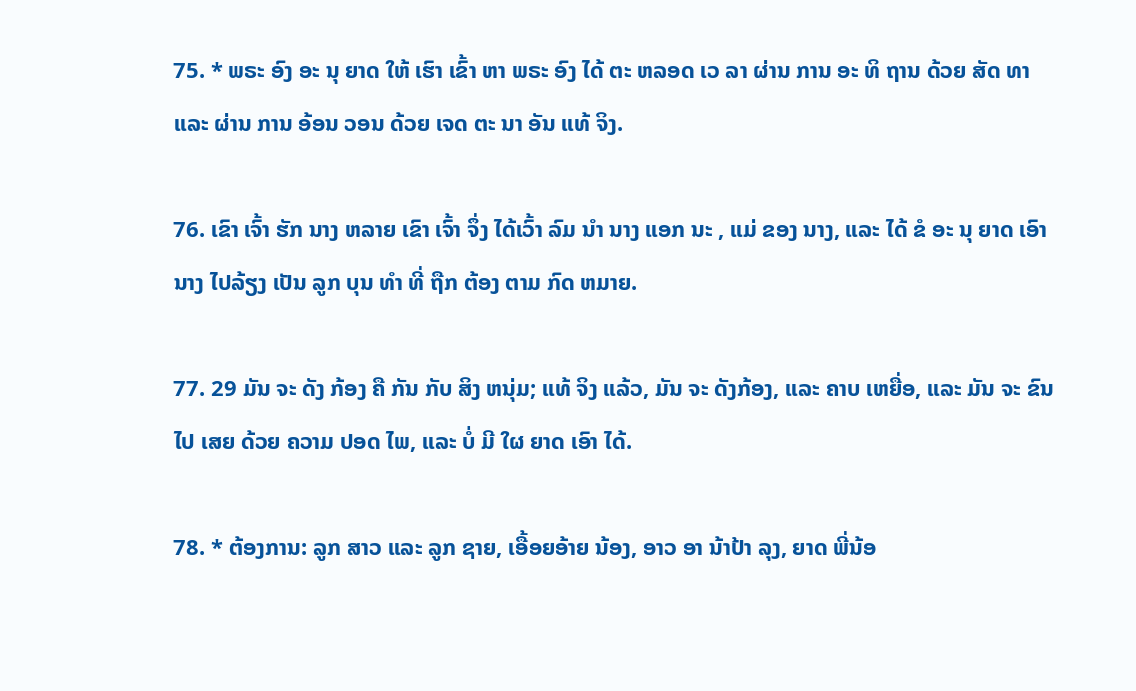75. * ພຣະ ອົງ ອະ ນຸ ຍາດ ໃຫ້ ເຮົາ ເຂົ້າ ຫາ ພຣະ ອົງ ໄດ້ ຕະ ຫລອດ ເວ ລາ ຜ່ານ ການ ອະ ທິ ຖານ ດ້ວຍ ສັດ ທາ ແລະ ຜ່ານ ການ ອ້ອນ ວອນ ດ້ວຍ ເຈດ ຕະ ນາ ອັນ ແທ້ ຈິງ.

76. ເຂົາ ເຈົ້າ ຮັກ ນາງ ຫລາຍ ເຂົາ ເຈົ້າ ຈຶ່ງ ໄດ້ເວົ້າ ລົມ ນໍາ ນາງ ແອກ ນະ , ແມ່ ຂອງ ນາງ, ແລະ ໄດ້ ຂໍ ອະ ນຸ ຍາດ ເອົາ ນາງ ໄປລ້ຽງ ເປັນ ລູກ ບຸນ ທໍາ ທີ່ ຖືກ ຕ້ອງ ຕາມ ກົດ ຫມາຍ.

77. 29 ມັນ ຈະ ດັງ ກ້ອງ ຄື ກັນ ກັບ ສິງ ຫນຸ່ມ; ແທ້ ຈິງ ແລ້ວ, ມັນ ຈະ ດັງກ້ອງ, ແລະ ຄາບ ເຫຍື່ອ, ແລະ ມັນ ຈະ ຂົນ ໄປ ເສຍ ດ້ວຍ ຄວາມ ປອດ ໄພ, ແລະ ບໍ່ ມີ ໃຜ ຍາດ ເອົາ ໄດ້.

78. * ຕ້ອງການ: ລູກ ສາວ ແລະ ລູກ ຊາຍ, ເອື້ອຍອ້າຍ ນ້ອງ, ອາວ ອາ ນ້າປ້າ ລຸງ, ຍາດ ພີ່ນ້ອ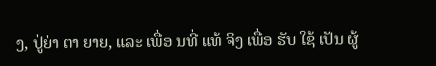ງ, ປູ່ຍ່າ ຕາ ຍາຍ, ແລະ ເພື່ອ ນທີ່ ແທ້ ຈິງ ເພື່ອ ຮັບ ໃຊ້ ເປັນ ຜູ້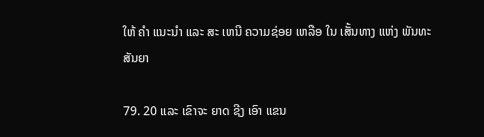ໃຫ້ ຄໍາ ແນະນໍາ ແລະ ສະ ເຫນີ ຄວາມຊ່ອຍ ເຫລືອ ໃນ ເສັ້ນທາງ ແຫ່ງ ພັນທະ ສັນຍາ

79. 20 ແລະ ເຂົາຈະ ຍາດ ຊີງ ເອົາ ແຂນ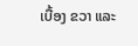ເບື້ອງ ຂວາ ແລະ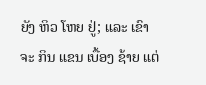ຍັງ ຫິວ ໂຫຍ ຢູ່; ແລະ ເຂົາ ຈະ ກິນ ແຂນ ເບື້ອງ ຊ້າຍ ແຕ່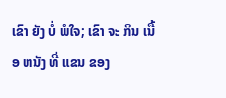ເຂົາ ຍັງ ບໍ່ ພໍໃຈ; ເຂົາ ຈະ ກິນ ເນື້ອ ຫນັງ ທີ່ ແຂນ ຂອງ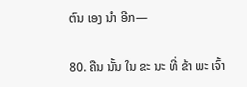ຕົນ ເອງ ນໍາ ອີກ—

80. ຄືນ ນັ້ນ ໃນ ຂະ ນະ ທີ່ ຂ້າ ພະ ເຈົ້າ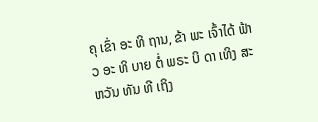ຄຸ ເຂົ່າ ອະ ທິ ຖານ, ຂ້າ ພະ ເຈົ້າໄດ້ ຟ້າວ ອະ ທິ ບາຍ ຕໍ່ ພຣະ ບິ ດາ ເທິງ ສະ ຫວັນ ທັນ ທີ ເຖິງ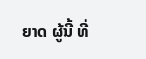ຍາດ ຜູ້ນີ້ ທີ່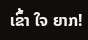ເຂົ້າ ໃຈ ຍາກ!